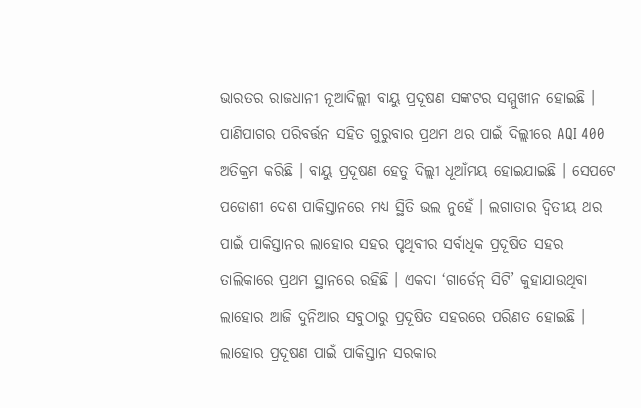ଭାରତର ରାଜଧାନୀ ନୂଆଦିଲ୍ଲୀ ବାୟୁ ପ୍ରଦୂଷଣ ସଙ୍କଟର ସମ୍ମୁଖୀନ ହୋଇଛି । ପାଣିପାଗର ପରିବର୍ତ୍ତନ ସହିତ ଗୁରୁବାର ପ୍ରଥମ ଥର ପାଇଁ ଦିଲ୍ଲୀରେ AQI 400 ଅତିକ୍ରମ କରିଛି । ବାୟୁ ପ୍ରଦୂଷଣ ହେତୁ ଦିଲ୍ଲୀ ଧୂଆଁମୟ ହୋଇଯାଇଛି । ସେପଟେ ପଡୋଶୀ ଦେଶ ପାକିସ୍ତାନରେ ମଧ୍ୟ ସ୍ଥିତି ଭଲ ନୁହେଁ । ଲଗାତାର ଦ୍ୱିତୀୟ ଥର ପାଇଁ ପାକିସ୍ତାନର ଲାହୋର ସହର ପୃଥିବୀର ସର୍ବାଧିକ ପ୍ରଦୂଷିତ ସହର ତାଲିକାରେ ପ୍ରଥମ ସ୍ଥାନରେ ରହିଛି । ଏକଦା ‘ଗାର୍ଡେନ୍ ସିଟି’ କୁହାଯାଉଥିବା ଲାହୋର ଆଜି ଦୁନିଆର ସବୁଠାରୁ ପ୍ରଦୂଷିତ ସହରରେ ପରିଣତ ହୋଇଛି ।
ଲାହୋର ପ୍ରଦୂଷଣ ପାଇଁ ପାକିସ୍ତାନ ସରକାର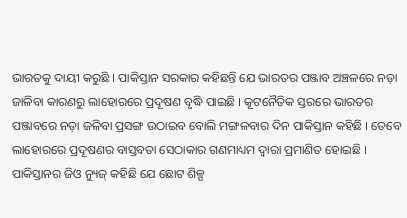ଭାରତକୁ ଦାୟୀ କରୁଛି । ପାକିସ୍ତାନ ସରକାର କହିଛନ୍ତି ଯେ ଭାରତର ପଞ୍ଜାବ ଅଞ୍ଚଳରେ ନଡ଼ା ଜାଳିବା କାରଣରୁ ଲାହୋରରେ ପ୍ରଦୂଷଣ ବୃଦ୍ଧି ପାଇଛି । କୂଟନୈତିକ ସ୍ତରରେ ଭାରତର ପଞ୍ଜାବରେ ନଡ଼ା ଜଳିବା ପ୍ରସଙ୍ଗ ଉଠାଇବ ବୋଲି ମଙ୍ଗଳବାର ଦିନ ପାକିସ୍ତାନ କହିଛି । ତେବେ ଲାହୋରରେ ପ୍ରଦୂଷଣର ବାସ୍ତବତା ସେଠାକାର ଗଣମାଧ୍ୟମ ଦ୍ୱାରା ପ୍ରମାଣିତ ହୋଇଛି । ପାକିସ୍ତାନର ଜିଓ ନ୍ୟୁଜ୍ କହିଛି ଯେ ଛୋଟ ଶିଳ୍ପ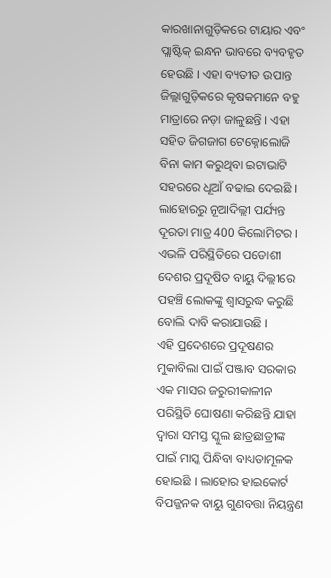କାରଖାନାଗୁଡ଼ିକରେ ଟାୟାର ଏବଂ ପ୍ଲାଷ୍ଟିକ୍ ଇନ୍ଧନ ଭାବରେ ବ୍ୟବହୃତ ହେଉଛି । ଏହା ବ୍ୟତୀତ ଉପାନ୍ତ ଜିଲ୍ଲାଗୁଡ଼ିକରେ କୃଷକମାନେ ବହୁ ମାତ୍ରାରେ ନଡ଼ା ଜାଳୁଛନ୍ତି । ଏହା ସହିତ ଜିଗଜାଗ ଟେକ୍ନୋଲୋଜି ବିନା କାମ କରୁଥିବା ଇଟାଭାଟି ସହରରେ ଧୂଆଁ ବଢାଇ ଦେଇଛି । ଲାହୋରରୁ ନୂଆଦିଲ୍ଲୀ ପର୍ଯ୍ୟନ୍ତ ଦୂରତା ମାତ୍ର 400 କିଲୋମିଟର । ଏଭଳି ପରିସ୍ଥିତିରେ ପଡୋଶୀ ଦେଶର ପ୍ରଦୂଷିତ ବାୟୁ ଦିଲ୍ଲୀରେ ପହଞ୍ଚି ଲୋକଙ୍କୁ ଶ୍ୱାସରୁଦ୍ଧ କରୁଛି ବୋଲି ଦାବି କରାଯାଉଛି ।
ଏହି ପ୍ରଦେଶରେ ପ୍ରଦୂଷଣର ମୁକାବିଲା ପାଇଁ ପଞ୍ଜାବ ସରକାର ଏକ ମାସର ଜରୁରୀକାଳୀନ ପରିସ୍ଥିତି ଘୋଷଣା କରିଛନ୍ତି ଯାହା ଦ୍ୱାରା ସମସ୍ତ ସ୍କୁଲ ଛାତ୍ରଛାତ୍ରୀଙ୍କ ପାଇଁ ମାସ୍କ ପିନ୍ଧିବା ବାଧ୍ୟତାମୂଳକ ହୋଇଛି । ଲାହୋର ହାଇକୋର୍ଟ ବିପଜ୍ଜନକ ବାୟୁ ଗୁଣବତ୍ତା ନିୟନ୍ତ୍ରଣ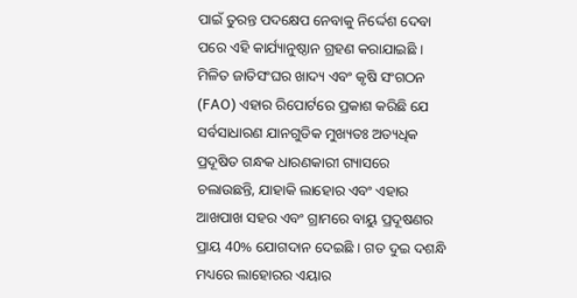ପାଇଁ ତୁରନ୍ତ ପଦକ୍ଷେପ ନେବାକୁ ନିର୍ଦ୍ଦେଶ ଦେବା ପରେ ଏହି କାର୍ଯ୍ୟାନୁଷ୍ଠାନ ଗ୍ରହଣ କରାଯାଇଛି ।
ମିଳିତ ଜାତିସଂଘର ଖାଦ୍ୟ ଏବଂ କୃଷି ସଂଗଠନ (FAO) ଏହାର ରିପୋର୍ଟରେ ପ୍ରକାଶ କରିଛି ଯେ ସର୍ବସାଧାରଣ ଯାନଗୁଡିକ ମୁଖ୍ୟତଃ ଅତ୍ୟଧିକ ପ୍ରଦୂଷିତ ଗନ୍ଧକ ଧାରଣକାରୀ ଗ୍ୟାସରେ ଚଲାଉଛନ୍ତି, ଯାହାକି ଲାହୋର ଏବଂ ଏହାର ଆଖପାଖ ସହର ଏବଂ ଗ୍ରାମରେ ବାୟୁ ପ୍ରଦୂଷଣର ପ୍ରାୟ 40% ଯୋଗଦାନ ଦେଇଛି । ଗତ ଦୁଇ ଦଶନ୍ଧି ମଧ୍ୟରେ ଲାହୋରର ଏୟାର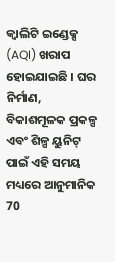କ୍ୱାଲିଟି ଇଣ୍ଡେକ୍ସ (AQI) ଖରାପ ହୋଇଯାଇଛି । ଘର ନିର୍ମାଣ, ବିକାଶମୂଳକ ପ୍ରକଳ୍ପ ଏବଂ ଶିଳ୍ପ ୟୁନିଟ୍ ପାଇଁ ଏହି ସମୟ ମଧ୍ୟରେ ଆନୁମାନିକ 70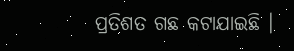ପ୍ରତିଶତ ଗଛ କଟାଯାଇଛି ।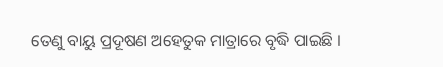ତେଣୁ ବାୟୁ ପ୍ରଦୂଷଣ ଅହେତୁକ ମାତ୍ରାରେ ବୃଦ୍ଧି ପାଇଛି ।